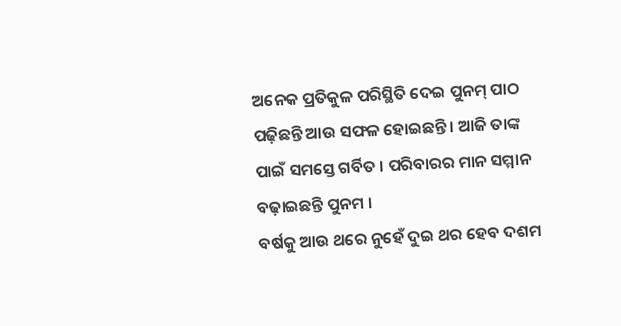ଅନେକ ପ୍ରତିକୁଳ ପରିସ୍ଥିତି ଦେଇ ପୁନମ୍ ପାଠ ପଢ଼ିଛନ୍ତି ଆଉ ସଫଳ ହୋଇଛନ୍ତି । ଆଜି ତାଙ୍କ ପାଇଁ ସମସ୍ତେ ଗର୍ବିତ । ପରିବାରର ମାନ ସମ୍ମାନ ବଢ଼ାଇଛନ୍ତି ପୁନମ ।
ବର୍ଷକୁ ଆଉ ଥରେ ନୁହେଁ ଦୁଇ ଥର ହେବ ଦଶମ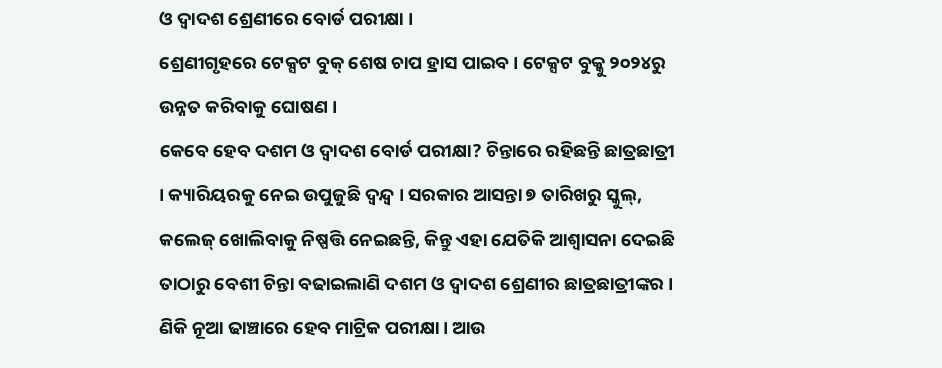ଓ ଦ୍ବାଦଶ ଶ୍ରେଣୀରେ ବୋର୍ଡ ପରୀକ୍ଷା ।
ଶ୍ରେଣୀଗୃହରେ ଟେକ୍ସଟ ବୁକ୍ ଶେଷ ଚାପ ହ୍ରାସ ପାଇବ । ଟେକ୍ସଟ ବୁକ୍କୁ ୨୦୨୪ରୁ ଉନ୍ନତ କରିବାକୁ ଘୋଷଣ ।
କେବେ ହେବ ଦଶମ ଓ ଦ୍ୱାଦଶ ବୋର୍ଡ ପରୀକ୍ଷା? ଚିନ୍ତାରେ ରହିଛନ୍ତି ଛାତ୍ରଛାତ୍ରୀ । କ୍ୟାରିୟରକୁ ନେଇ ଉପୁଜୁଛି ଦ୍ୱନ୍ଦ୍ୱ । ସରକାର ଆସନ୍ତା ୭ ତାରିଖରୁ ସ୍କୁଲ୍, କଲେଜ୍ ଖୋଲିବାକୁ ନିଷ୍ପତ୍ତି ନେଇଛନ୍ତି, କିନ୍ତୁ ଏହା ଯେତିକି ଆଶ୍ୱାସନା ଦେଇଛି ତାଠାରୁ ବେଶୀ ଚିନ୍ତା ବଢାଇଲାଣି ଦଶମ ଓ ଦ୍ୱାଦଶ ଶ୍ରେଣୀର ଛାତ୍ରଛାତ୍ରୀଙ୍କର ।
ଣିକି ନୂଆ ଢାଞ୍ଚାରେ ହେବ ମାଟ୍ରିକ ପରୀକ୍ଷା। ଆଉ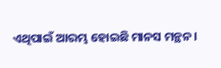ଏଥିପାଇଁ ଆରମ୍ଭ ହୋଇଛି ମାନସ ମନ୍ଥନ।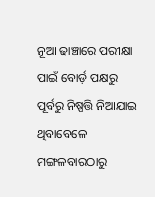ନୂଆ ଢାଞ୍ଚାରେ ପରୀକ୍ଷା ପାଇଁ ବୋର୍ଡ଼ ପକ୍ଷରୁ ପୂର୍ବରୁ ନିଷ୍ପତ୍ତି ନିଆଯାଇ ଥିବାବେଳେ ମଙ୍ଗଳବାରଠାରୁ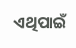ଏଥିପାଇଁ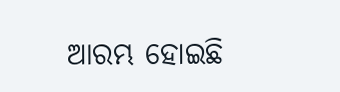ଆରମ୍ଭ ହୋଇଛି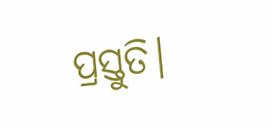ପ୍ରସ୍ତୁତି।